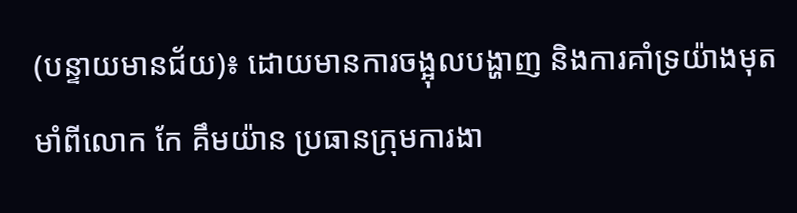(បន្ទាយមានជ័យ)៖ ដោយមានការចង្អុលបង្ហាញ និងការគាំទ្រយ៉ាងមុតមាំពីលោក កែ គឹមយ៉ាន ប្រធានក្រុមការងា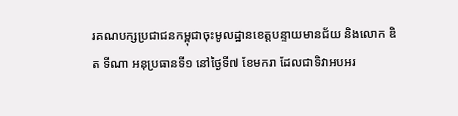រគណបក្សប្រជាជនកម្ពុជាចុះមូលដ្ឋានខេត្តបន្ទាយមានជ័យ និងលោក ឌិត ទីណា អនុប្រធានទី១ នៅថ្ងៃទី៧ ខែមករា ដែលជាទិវាអបអរ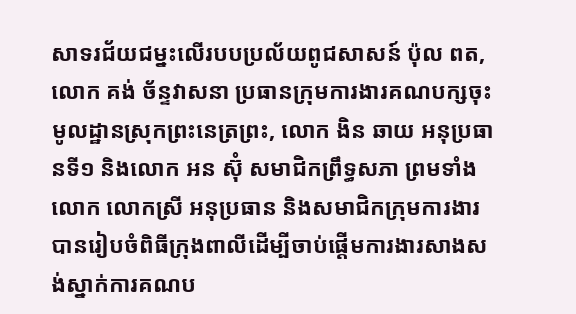សាទរជ័យជម្នះលើរបបប្រល័យពូជសាសន៍ ប៉ុល ពត, លោក គង់ ច័ន្ទវាសនា ប្រធានក្រុមការងារគណបក្សចុះមូលដ្ឋានស្រុកព្រះនេត្រព្រះ, លោក ងិន ឆាយ អនុប្រធានទី១ និងលោក អន ស៊ុំ សមាជិកព្រឹទ្ធសភា ព្រមទាំងលោក លោកស្រី អនុប្រធាន និងសមាជិកក្រុមការងារ បានរៀបចំពិធីក្រុងពាលីដើម្បីចាប់ផ្តើមការងារសាងសង់ស្នាក់ការគណប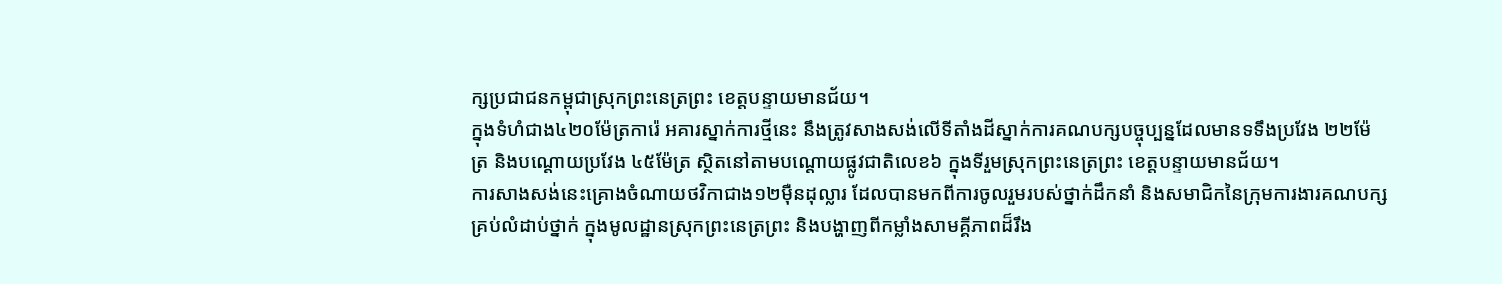ក្សប្រជាជនកម្ពុជាស្រុកព្រះនេត្រព្រះ ខេត្តបន្ទាយមានជ័យ។
ក្នុងទំហំជាង៤២០ម៉ែត្រការ៉េ អគារស្នាក់ការថ្មីនេះ នឹងត្រូវសាងសង់លើទីតាំងដីស្នាក់ការគណបក្សបច្ចុប្បន្នដែលមានទទឹងប្រវែង ២២ម៉ែត្រ និងបណ្តោយប្រវែង ៤៥ម៉ែត្រ ស្ថិតនៅតាមបណ្តោយផ្លូវជាតិលេខ៦ ក្នុងទីរួមស្រុកព្រះនេត្រព្រះ ខេត្តបន្ទាយមានជ័យ។
ការសាងសង់នេះគ្រោងចំណាយថវិកាជាង១២ម៉ឺនដុល្លារ ដែលបានមកពីការចូលរួមរបស់ថ្នាក់ដឹកនាំ និងសមាជិកនៃក្រុមការងារគណបក្សគ្រប់លំដាប់ថ្នាក់ ក្នុងមូលដ្ឋានស្រុកព្រះនេត្រព្រះ និងបង្ហាញពីកម្លាំងសាមគ្គីភាពដ៏រឹង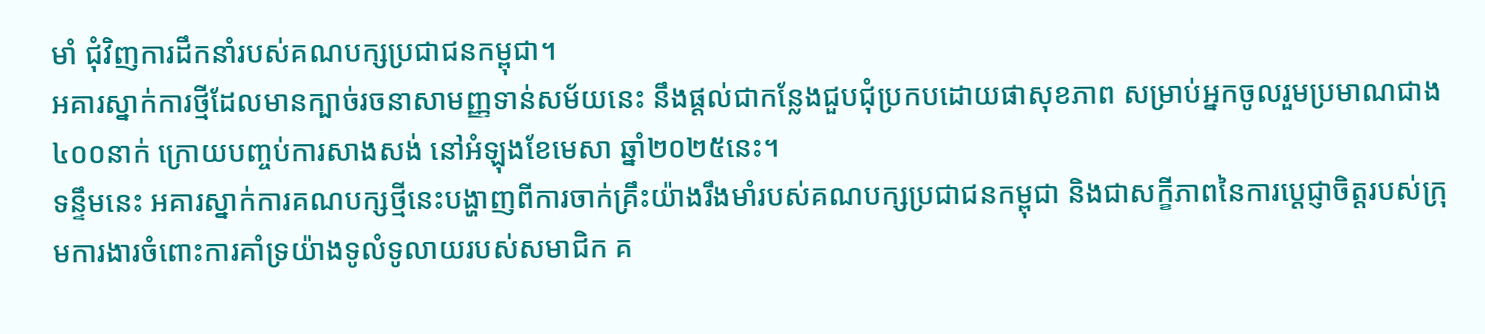មាំ ជុំវិញការដឹកនាំរបស់គណបក្សប្រជាជនកម្ពុជា។
អគារស្នាក់ការថ្មីដែលមានក្បាច់រចនាសាមញ្ញទាន់សម័យនេះ នឹងផ្តល់ជាកន្លែងជួបជុំប្រកបដោយផាសុខភាព សម្រាប់អ្នកចូលរួមប្រមាណជាង៤០០នាក់ ក្រោយបញ្ចប់ការសាងសង់ នៅអំឡុងខែមេសា ឆ្នាំ២០២៥នេះ។
ទន្ទឹមនេះ អគារស្នាក់ការគណបក្សថ្មីនេះបង្ហាញពីការចាក់គ្រឹះយ៉ាងរឹងមាំរបស់គណបក្សប្រជាជនកម្ពុជា និងជាសក្ខីភាពនៃការប្តេជ្ញាចិត្តរបស់ក្រុមការងារចំពោះការគាំទ្រយ៉ាងទូលំទូលាយរបស់សមាជិក គ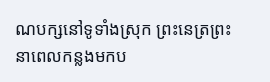ណបក្សនៅទូទាំងស្រុក ព្រះនេត្រព្រះ នាពេលកន្លងមកប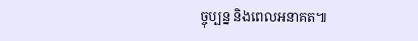ច្ចុប្បន្ន និងពេលអនាគត៕